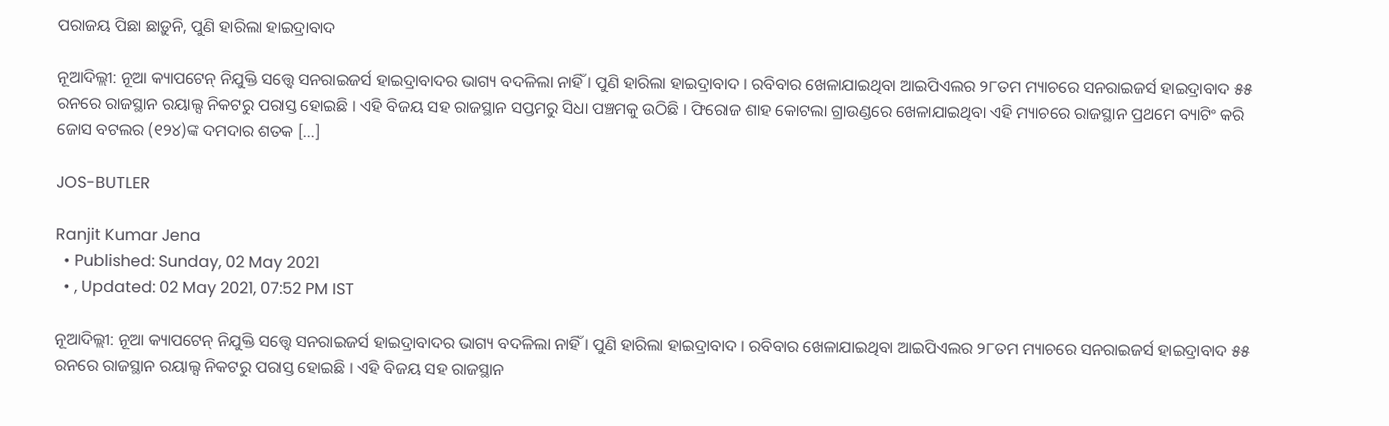ପରାଜୟ ପିଛା ଛାଡ଼ୁନି, ପୁଣି ହାରିଲା ହାଇଦ୍ରାବାଦ

ନୂଆଦିଲ୍ଲୀ: ନୂଆ କ୍ୟାପଟେନ୍ ନିଯୁକ୍ତି ସତ୍ତ୍ୱେ ସନରାଇଜର୍ସ ହାଇଦ୍ରାବାଦର ଭାଗ୍ୟ ବଦଳିଲା ନାହିଁ । ପୁଣି ହାରିଲା ହାଇଦ୍ରାବାଦ । ରବିବାର ଖେଳାଯାଇଥିବା ଆଇପିଏଲର ୨୮ତମ ମ୍ୟାଚରେ ସନରାଇଜର୍ସ ହାଇଦ୍ରାବାଦ ୫୫ ରନରେ ରାଜସ୍ଥାନ ରୟାଲ୍ସ ନିକଟରୁ ପରାସ୍ତ ହୋଇଛି । ଏହି ବିଜୟ ସହ ରାଜସ୍ଥାନ ସପ୍ତମରୁ ସିଧା ପଞ୍ଚମକୁ ଉଠିଛି । ଫିରୋଜ ଶାହ କୋଟଲା ଗ୍ରାଉଣ୍ଡରେ ଖେଳାଯାଇଥିବା ଏହି ମ୍ୟାଚରେ ରାଜସ୍ଥାନ ପ୍ରଥମେ ବ୍ୟାଟିଂ କରି ଜୋସ ବଟଲର (୧୨୪)ଙ୍କ ଦମଦାର ଶତକ […]

JOS-BUTLER

Ranjit Kumar Jena
  • Published: Sunday, 02 May 2021
  • , Updated: 02 May 2021, 07:52 PM IST

ନୂଆଦିଲ୍ଲୀ: ନୂଆ କ୍ୟାପଟେନ୍ ନିଯୁକ୍ତି ସତ୍ତ୍ୱେ ସନରାଇଜର୍ସ ହାଇଦ୍ରାବାଦର ଭାଗ୍ୟ ବଦଳିଲା ନାହିଁ । ପୁଣି ହାରିଲା ହାଇଦ୍ରାବାଦ । ରବିବାର ଖେଳାଯାଇଥିବା ଆଇପିଏଲର ୨୮ତମ ମ୍ୟାଚରେ ସନରାଇଜର୍ସ ହାଇଦ୍ରାବାଦ ୫୫ ରନରେ ରାଜସ୍ଥାନ ରୟାଲ୍ସ ନିକଟରୁ ପରାସ୍ତ ହୋଇଛି । ଏହି ବିଜୟ ସହ ରାଜସ୍ଥାନ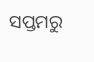ସପ୍ତମରୁ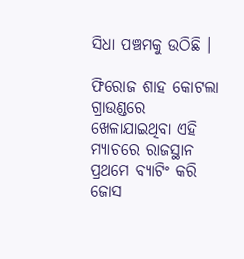ସିଧା ପଞ୍ଚମକୁ ଉଠିଛି ।

ଫିରୋଜ ଶାହ କୋଟଲା ଗ୍ରାଉଣ୍ଡରେ ଖେଳାଯାଇଥିବା ଏହି ମ୍ୟାଚରେ ରାଜସ୍ଥାନ ପ୍ରଥମେ ବ୍ୟାଟିଂ କରି ଜୋସ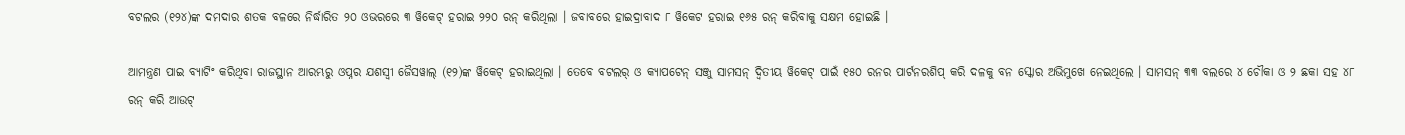ବଟଲର (୧୨୪)ଙ୍କ ଦମଦାର ଶତକ ବଳରେ ନିର୍ଦ୍ଧାରିତ ୨୦ ଓଭରରେ ୩ ୱିକେଟ୍ ହରାଇ ୨୨୦ ରନ୍ କରିଥିଲା । ଜବାବରେ ହାଇଦ୍ରାବାଦ ୮ ୱିକେଟ ହରାଇ ୧୬୫ ରନ୍ କରିବାକୁ ସକ୍ଷମ ହୋଇଛି ।

ଆମନ୍ତ୍ରଣ ପାଇ ବ୍ୟାଟିଂ କରିଥିବା ରାଜସ୍ଥାନ ଆରମ୍ଭରୁ ଓପ୍ନର ଯଶସ୍ୱୀ ଜୈସୱାଲ୍ (୧୨)ଙ୍କ ୱିକେଟ୍ ହରାଇଥିଲା । ତେବେ ବଟଲର୍ ଓ କ୍ୟାପଟେନ୍ ସଞ୍ଜୁ ସାମସନ୍ ଦ୍ୱିତୀୟ ୱିକେଟ୍ ପାଇଁ ୧୫୦ ରନର ପାର୍ଟନରଶିପ୍ କରି ଦଳକୁ ବନ ସ୍କୋର ଅଭିମୁଖେ ନେଇଥିଲେ । ସାମସନ୍ ୩୩ ବଲରେ ୪ ଚୌକା ଓ ୨ ଛକା ସହ ୪୮ ରନ୍ କରି ଆଉଟ୍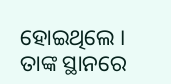ହୋଇଥିଲେ । ତାଙ୍କ ସ୍ଥାନରେ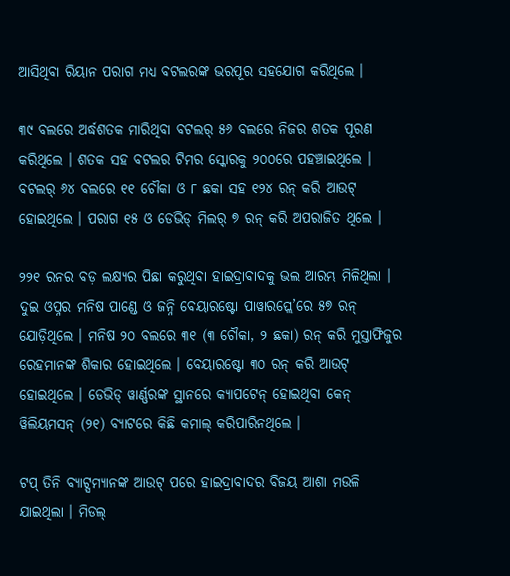ଆସିଥିବା ରିୟାନ ପରାଗ ମଧ୍ୟ ବଟଲରଙ୍କ ଭରପୂର ସହଯୋଗ କରିଥିଲେ ।

୩୯ ବଲରେ ଅର୍ଦ୍ଧଶତକ ମାରିଥିବା ବଟଲର୍ ୫୬ ବଲରେ ନିଜର ଶତକ ପୂରଣ କରିଥିଲେ । ଶତକ ସହ ବଟଲର ଟିମର ସ୍କୋରକୁ ୨୦୦ରେ ପହଞ୍ଚାଇଥିଲେ । ବଟଲର୍ ୬୪ ବଲରେ ୧୧ ଚୌକା ଓ ୮ ଛକା ସହ ୧୨୪ ରନ୍ କରି ଆଉଟ୍ ହୋଇଥିଲେ । ପରାଗ ୧୫ ଓ ଡେଭିଡ୍ ମିଲର୍ ୭ ରନ୍ କରି ଅପରାଜିତ ଥିଲେ ।

୨୨୧ ରନର ବଡ଼ ଲକ୍ଷ୍ୟର ପିଛା କରୁଥିବା ହାଇଦ୍ରାବାଦକୁ ଭଲ ଆରମ୍ଭ ମିଳିଥିଲା । ଦୁଇ ଓପ୍ନର ମନିଷ ପାଣ୍ଡେ ଓ ଜନ୍ନି ବେୟାରଷ୍ଟୋ ପାୱାରପ୍ଲେ’ରେ ୫୭ ରନ୍ ଯୋଡ଼ିଥିଲେ । ମନିଷ ୨୦ ବଲରେ ୩୧ (୩ ଚୌକା, ୨ ଛକା) ରନ୍ କରି ମୁସ୍ତାଫିଜୁର ରେହମାନଙ୍କ ଶିକାର ହୋଇଥିଲେ । ବେୟାରଷ୍ଟୋ ୩୦ ରନ୍ କରି ଆଉଟ୍ ହୋଇଥିଲେ । ଡେଭିଡ୍ ୱାର୍ଣ୍ଣରଙ୍କ ସ୍ଥାନରେ କ୍ୟାପଟେନ୍ ହୋଇଥିବା କେନ୍ ୱିଲିୟମସନ୍ (୨୧) ବ୍ୟାଟରେ କିଛି କମାଲ୍ କରିପାରିନଥିଲେ ।

ଟପ୍ ତିନି ବ୍ୟାଟ୍ସମ୍ୟାନଙ୍କ ଆଉଟ୍ ପରେ ହାଇଦ୍ରାବାଦର ବିଜୟ ଆଶା ମଉଳି ଯାଇଥିଲା । ମିଡଲ୍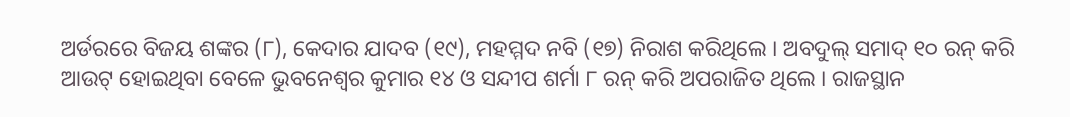ଅର୍ଡରରେ ବିଜୟ ଶଙ୍କର (୮), କେଦାର ଯାଦବ (୧୯), ମହମ୍ମଦ ନବି (୧୭) ନିରାଶ କରିଥିଲେ । ଅବଦୁଲ୍ ସମାଦ୍ ୧୦ ରନ୍ କରି ଆଉଟ୍ ହୋଇଥିବା ବେଳେ ଭୁବନେଶ୍ୱର କୁମାର ୧୪ ଓ ସନ୍ଦୀପ ଶର୍ମା ୮ ରନ୍ କରି ଅପରାଜିତ ଥିଲେ । ରାଜସ୍ଥାନ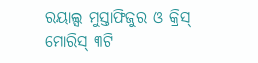ରୟାଲ୍ସ ମୁସ୍ତାଫିଜୁର ଓ କ୍ରିସ୍ ମୋରିସ୍ ୩ଟି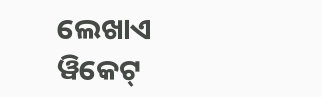ଲେଖାଏ ୱିକେଟ୍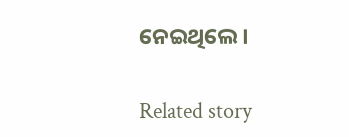ନେଇଥିଲେ ।

Related story